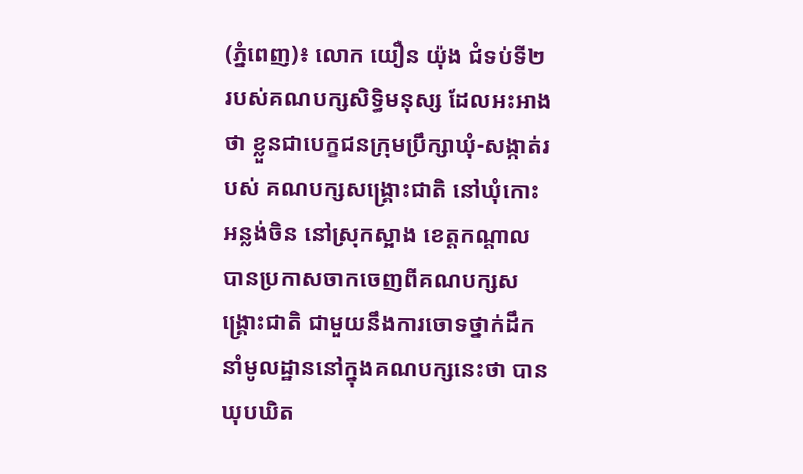(ភ្នំពេញ)៖ លោក យឿន យ៉ុង ជំទប់ទី២ របស់គណបក្សសិទ្ធិមនុស្ស ដែលអះអាងថា ខ្លួនជាបេក្ខជនក្រុមប្រឹក្សាឃុំ-សង្កាត់របស់ គណបក្សសង្រ្គោះជាតិ នៅឃុំកោះអន្លង់ចិន នៅស្រុកស្អាង ខេត្តកណ្តាល បានប្រកាសចាកចេញពីគណបក្សសង្រ្គោះជាតិ ជាមួយនឹងការចោទថ្នាក់ដឹកនាំមូលដ្ឋាននៅក្នុងគណបក្សនេះថា បានឃុបឃិត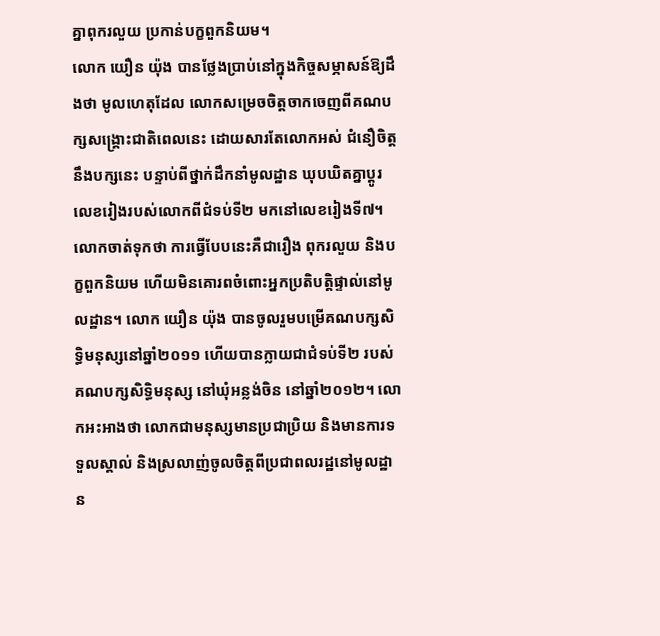គ្នាពុករលួយ ប្រកាន់បក្ខពួកនិយម។
លោក យឿន យ៉ុង បានថ្លែងប្រាប់នៅក្នុងកិច្ចសម្ភាសន៍ឱ្យដឹងថា មូលហេតុដែល លោកសម្រេចចិត្តចាកចេញពីគណបក្សសង្រ្គោះជាតិពេលនេះ ដោយសារតែលោកអស់ ជំនឿចិត្តនឹងបក្សនេះ បន្ទាប់ពីថ្នាក់ដឹកនាំមូលដ្ឋាន ឃុបឃិតគ្នាប្តូរលេខរៀងរបស់លោកពីជំទប់ទី២ មកនៅលេខរៀងទី៧។ លោកចាត់ទុកថា ការធ្វើបែបនេះគឺជារឿង ពុករលួយ និងបក្ខពួកនិយម ហើយមិនគោរពចំពោះអ្នកប្រតិបត្តិផ្ទាល់នៅមូលដ្ឋាន។ លោក យឿន យ៉ុង បានចូលរួមបម្រើគណបក្សសិទ្ធិមនុស្សនៅឆ្នាំ២០១១ ហើយបានក្លាយជាជំទប់ទី២ របស់គណបក្សសិទ្ធិមនុស្ស នៅឃុំអន្លង់ចិន នៅឆ្នាំ២០១២។ លោកអះអាងថា លោកជាមនុស្សមានប្រជាប្រិយ និងមានការទទួលស្គាល់ និងស្រលាញ់ចូលចិត្តពីប្រជាពលរដ្ឋនៅមូលដ្ឋាន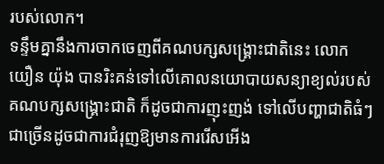របស់លោក។
ទន្ទឹមគ្នានឹងការចាកចេញពីគណបក្សសង្រ្គោះជាតិនេះ លោក យឿន យ៉ុង បានរិះគន់ទៅលើគោលនយោបាយសន្យាខ្យល់របស់គណបក្សសង្រ្គោះជាតិ ក៏ដូចជាការញុះញង់ ទៅលើបញ្ហាជាតិធំៗជាច្រើនដូចជាការជំរុញឱ្យមានការរើសអើង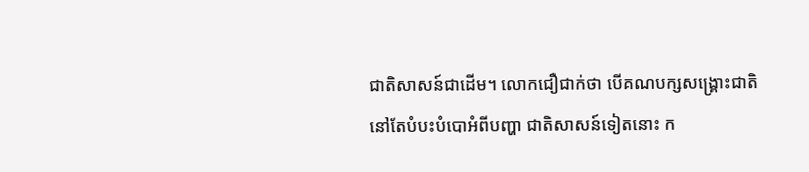ជាតិសាសន៍ជាដើម។ លោកជឿជាក់ថា បើគណបក្សសង្រ្គោះជាតិ នៅតែបំបះបំបោអំពីបញ្ហា ជាតិសាសន៍ទៀតនោះ ក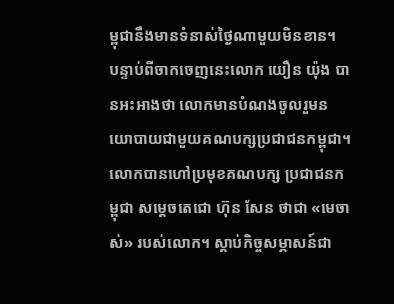ម្ពុជានឹងមានទំនាស់ថ្ងៃណាមួយមិនខាន។
បន្ទាប់ពីចាកចេញនេះលោក យឿន យ៉ុង បានអះអាងថា លោកមានបំណងចូលរួមនយោបាយជាមួយគណបក្សប្រជាជនកម្ពុជា។ លោកបានហៅប្រមុខគណបក្ស ប្រជាជនកម្ពុជា សម្តេចតេជោ ហ៊ុន សែន ថាជា «មេចាស់» របស់លោក។ ស្តាប់កិច្ចសម្ភាសន៍ជា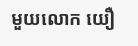មួយលោក យឿ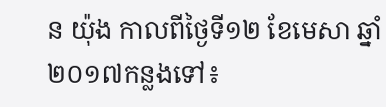ន យ៉ុង កាលពីថ្ងៃទី១២ ខែមេសា ឆ្នាំ២០១៧កន្លងទៅ៖